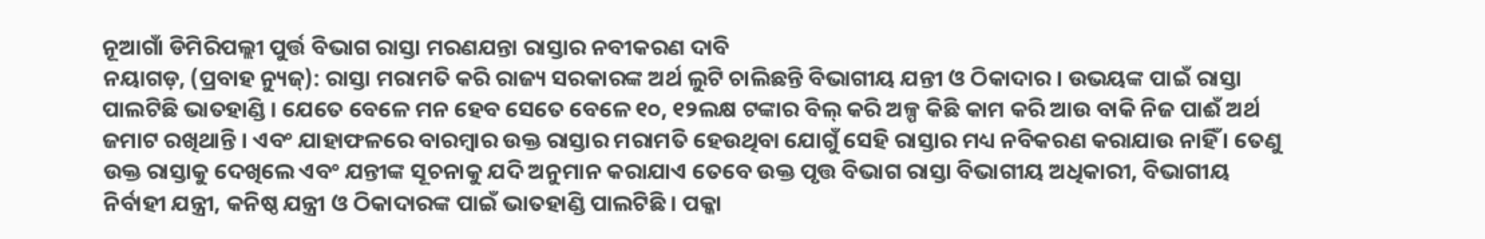ନୂଆଗାଁ ଡିମିରିପଲ୍ଲୀ ପୁର୍ତ୍ତ ବିଭାଗ ରାସ୍ତା ମରଣଯନ୍ତା ରାସ୍ତାର ନବୀକରଣ ଦାବି
ନୟାଗଡ଼, (ପ୍ରବାହ ନ୍ୟୁଜ୍): ରାସ୍ତା ମରାମତି କରି ରାଜ୍ୟ ସରକାରଙ୍କ ଅର୍ଥ ଲୁଟି ଚାଲିଛନ୍ତି ବିଭାଗୀୟ ଯନ୍ତୀ ଓ ଠିକାଦାର । ଉଭୟଙ୍କ ପାଇଁ ରାସ୍ତା ପାଲଟିଛି ଭାତହାଣ୍ଡି । ଯେତେ ବେଳେ ମନ ହେବ ସେତେ ବେଳେ ୧୦, ୧୨ଲକ୍ଷ ଟଙ୍କାର ବିଲ୍ କରି ଅଳ୍ପ କିଛି କାମ କରି ଆଉ ବାକି ନିଜ ପାଈଁ ଅର୍ଥ ଜମାଟ ରଖିଥାନ୍ତି । ଏବଂ ଯାହାଫଳରେ ବାରମ୍ବାର ଉକ୍ତ ରାସ୍ତାର ମରାମତି ହେଉଥିବା ଯୋଗୁଁ ସେହି ରାସ୍ତାର ମଧ୍ୟ ନବିକରଣ କରାଯାଉ ନାହିଁ । ତେଣୁ ଉକ୍ତ ରାସ୍ତାକୁ ଦେଖିଲେ ଏବଂ ଯନ୍ତୀଙ୍କ ସୂଚନାକୁ ଯଦି ଅନୁମାନ କରାଯାଏ ତେବେ ଉକ୍ତ ପୃତ୍ତ ବିଭାଗ ରାସ୍ତା ବିଭାଗୀୟ ଅଧିକାରୀ, ବିଭାଗୀୟ ନିର୍ବାହୀ ଯନ୍ତ୍ରୀ, କନିଷ୍ଠ ଯନ୍ତ୍ରୀ ଓ ଠିକାଦାରଙ୍କ ପାଇଁ ଭାତହାଣ୍ଡି ପାଲଟିଛି । ପକ୍କା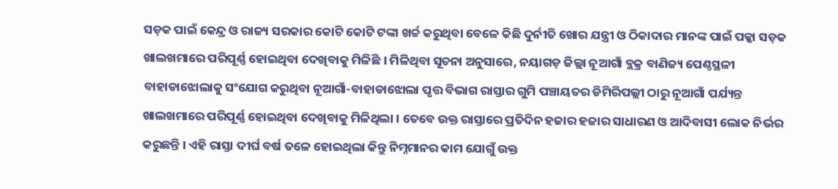ସଡ଼କ ପାଇଁ କେନ୍ଦ୍ର ଓ ରାଜ୍ୟ ସରକାର କୋଟି କୋଟି ଟଙ୍କା ଖର୍ଚ୍ଚ କରୁଥିବା ବେଳେ କିଛି ଦୁର୍ନୀତି ଖୋର ଯନ୍ତ୍ରୀ ଓ ଠିକାଦାର ମାନଙ୍କ ପାଇଁ ପକ୍କା ସଡ଼କ ଖାଲଖମାରେ ପରିପୂର୍ଣ୍ଣ ହୋଇଥିବା ଦେଖିବାକୁ ମିଳିଛି । ମିଳିଥିବା ସୂଚନା ଅନୁସାରେ, ନୟାଗଡ଼ ଜିଲ୍ଲା ନୂଆଗାଁ ବ୍ଲକ୍ର ବାଣିଜ୍ୟ ପେଣ୍ଠସ୍ଥଳୀ ବାହାଡାଝୋଲାକୁ ସଂଯୋଗ କରୁଥିବା ନୂଆଗାଁ-ବାହାଡାଝୋଲା ପୃତ୍ତ ବିଭାଗ ରାସ୍ତାର ଗୁମି ପଞ୍ଚାୟତର ଡିମିରିପଲ୍ଲୀ ଠାରୁ ନୂଆଗାଁ ପର୍ଯ୍ୟନ୍ତ ଖାଲଖମାରେ ପରିପୂର୍ଣ୍ଣ ହୋଇଥିବା ଦେଖିବାକୁ ମିଳିଥିଲା । ତେବେ ଉକ୍ତ ରାସ୍ତାରେ ପ୍ରତିଦିନ ହଜାର ହଜାର ସାଧାରଣ ଓ ଆଦିବାସୀ ଲୋକ ନିର୍ଭର କରୁଛନ୍ତି । ଏହି ରାସ୍ତା ଦୀର୍ଘ ବର୍ଷ ତଳେ ହୋଇଥିଲା କିନ୍ତୁ ନିମ୍ନମାନର କାମ ଯୋଗୁଁ ଉକ୍ତ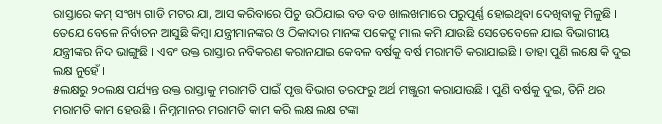ରାସ୍ତାରେ କମ୍ ସଂଖ୍ୟ ଗାଡି ମଟର ଯା, ଆସ କରିବାରେ ପିଚୁ ଉଠିଯାଇ ବଡ ବଡ ଖାଲଖମାରେ ପରୁପୂର୍ଣ୍ଣ ହୋଇଥିବା ଦେଖିବାକୁ ମିଳୁଛି । ତେଯେ ବେଳେ ନିର୍ବାଚନ ଆସୁଛି କିମ୍ବା ଯନ୍ତ୍ରୀମାନଙ୍କର ଓ ଠିକାଦାର ମାନଙ୍କ ପକେଟ୍ରୁ ମାଲ କମି ଯାଉଛି ସେତେବେଳେ ଯାଇ ବିଭାଗୀୟ ଯନ୍ତ୍ରୀଙ୍କର ନିଦ ଭାଙ୍ଗୁଛି । ଏବଂ ଉକ୍ତ ରାସ୍ତାର ନବିକରଣ କରାନଯାଇ କେବଳ ବର୍ଷକୁ ବର୍ଷ ମରାମତି କରାଯାଇଛି । ତାହା ପୁଣି ଲକ୍ଷେ କି ଦୁଇ ଲକ୍ଷ ନୁହେଁ ।
୫ଲକ୍ଷରୁ ୨୦ଲକ୍ଷ ପର୍ଯ୍ୟନ୍ତ ଉକ୍ତ ରାସ୍ତାକୁ ମରାମତି ପାଇଁ ପୃତ୍ତ ବିଭାଗ ତରଫରୁ ଅର୍ଥ ମଞ୍ଜୁରୀ କରାଯାଉଛି । ପୁଣି ବର୍ଷକୁ ଦୁଇ, ତିନି ଥର ମରାମତି କାମ ହେଉଛି । ନିମ୍ନମାନର ମରାମତି କାମ କରି ଲକ୍ଷ ଲକ୍ଷ ଟଙ୍କା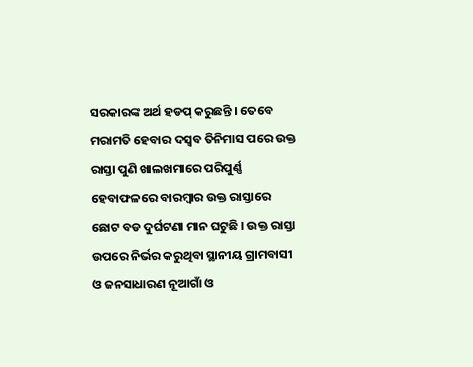ସରକାରଙ୍କ ଅର୍ଥ ହଡପ୍ କରୁଛନ୍ତି । ତେବେ ମରାମତି ହେବାର ଦସ୍ୱବ ତିନିମାସ ପରେ ଉକ୍ତ ରାସ୍ତା ପୁଣି ଖାଲଖମାରେ ପରିପୁର୍ଣ୍ଣ ହେବାଫଳରେ ବାରମ୍ବାର ଉକ୍ତ ରାସ୍ତାରେ ଛୋଟ ବଡ ଦୁର୍ଘଟଣା ମାନ ଘଟୁଛି । ଉକ୍ତ ରାସ୍ତା ଉପରେ ନିର୍ଭର କରୁଥିବା ସ୍ଥାନୀୟ ଗ୍ରାମବାସୀ ଓ ଜନସାଧାରଣ ନୂଆଗାଁ ଓ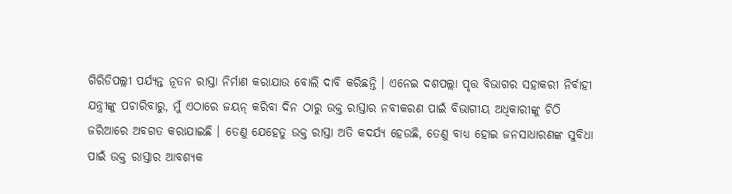ଗିରିଡିପଲ୍ଲୀ ପର୍ଯ୍ୟନ୍ତ ନୂତନ ରାସ୍ତା ନିର୍ମାଣ କରାଯାଉ ବୋଲି ଦାବି କରିଛନ୍ତି । ଏନେଇ ଦଶପଲ୍ଲା ପୃତ୍ତ ବିଭାଗର ସହାକରୀ ନିର୍ବାହୀ ଯନ୍ତ୍ରୀଙ୍କୁ ପଚାରିବାରୁ, ମୁଁ ଏଠାରେ ଜୟନ୍ କରିବା ଦିନ ଠାରୁ ଉକ୍ତ ରାସ୍ତାର ନବୀକରଣ ପାଇଁ ବିଭାଗୀୟ ଅଧିକାରୀଙ୍କୁ ଚିଠି ଜରିଆରେ ଅବଗତ କରାଯାଇଛି । ତେଣୁ ଯେହେତୁ ଉକ୍ତ ରାସ୍ତା ଅତି କଦର୍ଯ୍ୟ ହେଉଛି, ତେଣୁ ବାଧ୍ୟ ହୋଇ ଜନସାଧାରଣଙ୍କ ସୁବିଧା ପାଇଁ ଉକ୍ତ ରାସ୍ତାର ଆବଶ୍ୟକ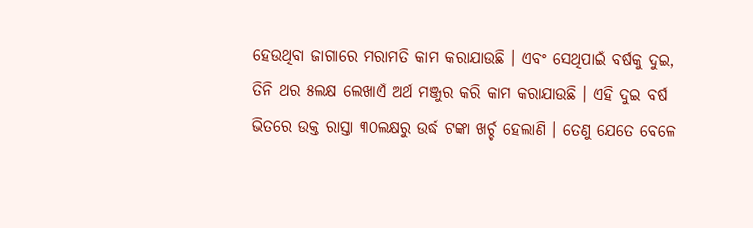ହେଉଥିବା ଜାଗାରେ ମରାମତି କାମ କରାଯାଉଛି । ଏବଂ ସେଥିପାଇଁ ବର୍ଷକୁ ଦୁଇ, ତିନି ଥର ୫ଲକ୍ଷ ଲେଖାଏଁ ଅର୍ଥ ମଞ୍ଜୁର କରି କାମ କରାଯାଉଛି । ଏହି ଦୁଇ ବର୍ଷ ଭିତରେ ଉକ୍ତ ରାସ୍ତା ୩୦ଲକ୍ଷରୁ ଉର୍ଦ୍ଧ ଟଙ୍କା ଖର୍ଚ୍ଚ ହେଲାଣି । ତେଣୁ ଯେତେ ବେଳେ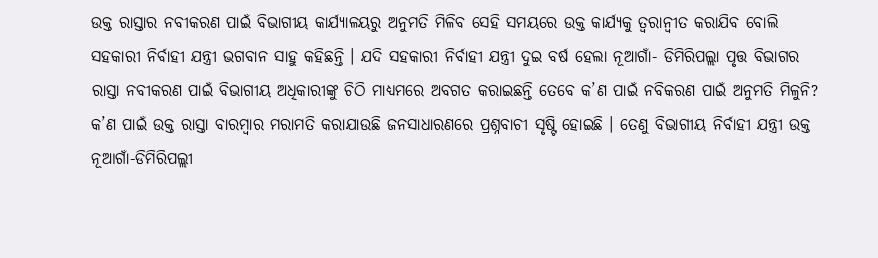ଉକ୍ତ ରାସ୍ତାର ନବୀକରଣ ପାଇଁ ବିଭାଗୀୟ କାର୍ଯ୍ୟାଳୟରୁ ଅନୁମତି ମିଳିବ ସେହି ସମୟରେ ଉକ୍ତ କାର୍ଯ୍ୟକୁ ତ୍ୱରାନ୍ୱୀତ କରାଯିବ ବୋଲି ସହକାରୀ ନିର୍ବାହୀ ଯନ୍ତ୍ରୀ ଭଗବାନ ସାହୁ କହିଛନ୍ତି । ଯଦି ସହକାରୀ ନିର୍ବାହୀ ଯନ୍ତ୍ରୀ ଦୁଇ ବର୍ଷ ହେଲା ନୂଆଗାଁ- ଡିମିରିପଲ୍ଲା ପୃତ୍ତ ବିଭାଗର ରାସ୍ତା ନବୀକରଣ ପାଇଁ ବିଭାଗୀୟ ଅଧିକାରୀଙ୍କୁ ଚିଠି ମାଧ୍ୟମରେ ଅବଗତ କରାଇଛନ୍ତି ତେବେ କ’ଣ ପାଇଁ ନବିକରଣ ପାଇଁ ଅନୁମତି ମିଳୁନି? କ’ଣ ପାଇଁ ଉକ୍ତ ରାସ୍ତା ବାରମ୍ବାର ମରାମତି କରାଯାଉଛି ଜନସାଧାରଣରେ ପ୍ରଶ୍ନବାଚୀ ସୃଷ୍ଟି ହୋଇଛି । ତେଣୁ ବିଭାଗୀୟ ନିର୍ବାହୀ ଯନ୍ତ୍ରୀ ଉକ୍ତ ନୂଆଗାଁ-ଡିମିରିପଲ୍ଲୀ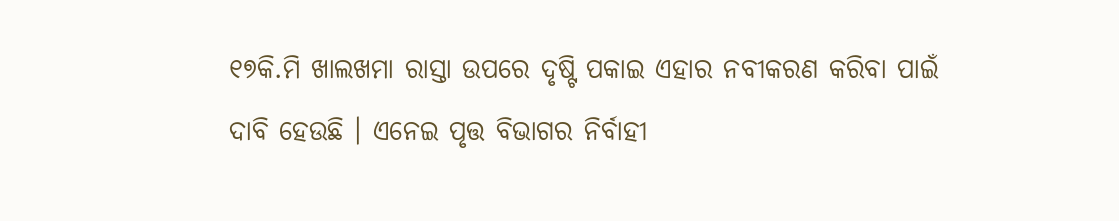୧୭କି.ମି ଖାଲଖମା ରାସ୍ତା ଉପରେ ଦୃଷ୍ଟି ପକାଇ ଏହାର ନବୀକରଣ କରିବା ପାଇଁ ଦାବି ହେଉଛି । ଏନେଇ ପୃତ୍ତ ବିଭାଗର ନିର୍ବାହୀ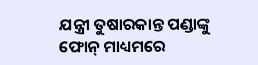ଯନ୍ତ୍ରୀ ତୁଷାରକାନ୍ତ ପଣ୍ଡାଙ୍କୁ ଫୋନ୍ ମାଧ୍ୟମରେ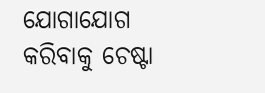ଯୋଗାଯୋଗ କରିବାକୁ ଚେଷ୍ଟା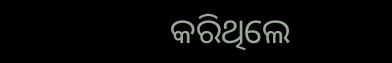କରିଥିଲେ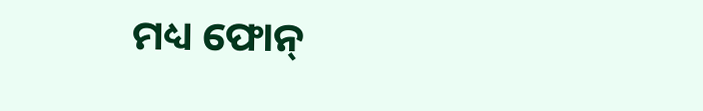ମଧ୍ୟ ଫୋନ୍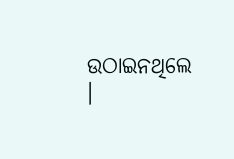ଉଠାଇନଥିଲେ ।